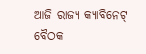ଆଜି ରାଜ୍ୟ କ୍ୟାବିନେଟ୍ ବୈଠକ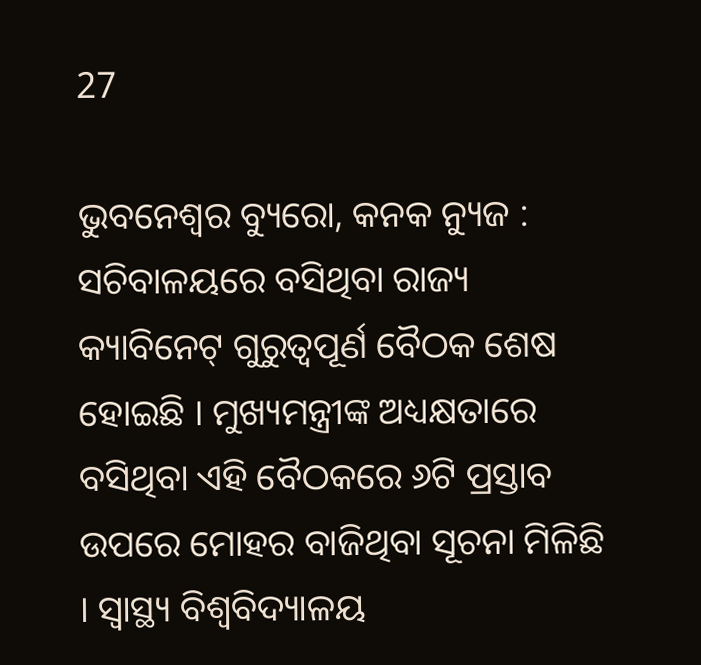27

ଭୁବନେଶ୍ୱର ବ୍ୟୁରୋ, କନକ ନ୍ୟୁଜ :  ସଚିବାଳୟରେ ବସିଥିବା ରାଜ୍ୟ କ୍ୟାବିନେଟ୍ ଗୁରୁତ୍ୱପୂର୍ଣ ବୈଠକ ଶେଷ ହୋଇଛି । ମୁଖ୍ୟମନ୍ତ୍ରୀଙ୍କ ଅଧ୍ୟକ୍ଷତାରେ ବସିଥିବା ଏହି ବୈଠକରେ ୬ଟି ପ୍ରସ୍ତାବ ଉପରେ ମୋହର ବାଜିଥିବା ସୂଚନା ମିଳିଛି । ସ୍ୱାସ୍ଥ୍ୟ ବିଶ୍ୱବିଦ୍ୟାଳୟ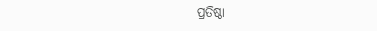ପ୍ରତିଷ୍ଠା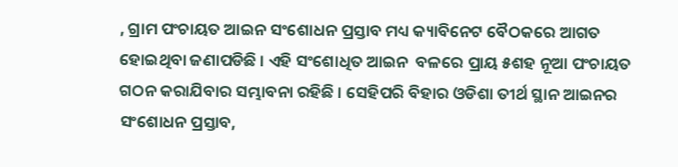, ଗ୍ରାମ ପଂଚାୟତ ଆଇନ ସଂଶୋଧନ ପ୍ରସ୍ତାବ ମଧ୍ୟ କ୍ୟାବିନେଟ ବୈଠକରେ ଆଗତ ହୋଇଥିବା ଜଣାପଡିଛି । ଏହି ସଂଶୋଧିତ ଆଇନ  ବଳରେ ପ୍ରାୟ ୫ଶହ ନୂଆ ପଂଚାୟତ ଗଠନ କରାଯିବାର ସମ୍ଭାବନା ରହିଛି । ସେହିପରି ବିହାର ଓଡିଶା ତୀର୍ଥ ସ୍ଥାନ ଆଇନର ସଂଶୋଧନ ପ୍ରସ୍ତାବ,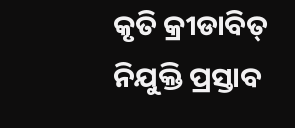କୃତି କ୍ରୀଡାବିତ୍ ନିଯୁକ୍ତି ପ୍ରସ୍ତାବ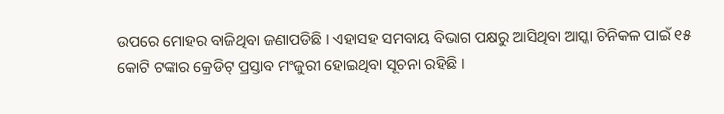ଉପରେ ମୋହର ବାଜିଥିବା ଜଣାପଡିଛି । ଏହାସହ ସମବାୟ ବିଭାଗ ପକ୍ଷରୁ ଆସିଥିବା ଆସ୍କା ଚିନିକଳ ପାଇଁ ୧୫ କୋଟି ଟଙ୍କାର କ୍ରେଡିଟ୍ ପ୍ରସ୍ତାବ ମଂଜୁରୀ ହୋଇଥିବା ସୂଚନା ରହିଛି ।